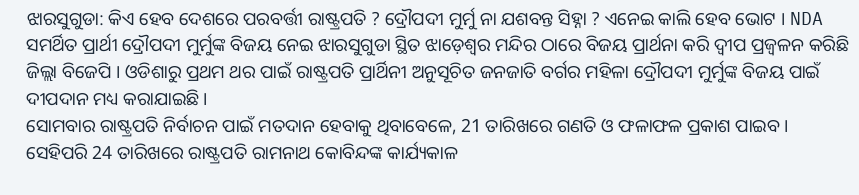ଝାରସୁଗୁଡା: କିଏ ହେବ ଦେଶରେ ପରବର୍ତ୍ତୀ ରାଷ୍ଟ୍ରପତି ? ଦ୍ରୌପଦୀ ମୁର୍ମୁ ନା ଯଶବନ୍ତ ସିହ୍ନା ? ଏନେଇ କାଲି ହେବ ଭୋଟ । NDA ସମର୍ଥିତ ପ୍ରାର୍ଥୀ ଦ୍ରୌପଦୀ ମୁର୍ମୁଙ୍କ ବିଜୟ ନେଇ ଝାରସୁଗୁଡା ସ୍ଥିତ ଝାଡ଼େଶ୍ବର ମନ୍ଦିର ଠାରେ ବିଜୟ ପ୍ରାର୍ଥନା କରି ଦ୍ବୀପ ପ୍ରଜ୍ବଳନ କରିଛି ଜିଲ୍ଲା ବିଜେପି । ଓଡିଶାରୁ ପ୍ରଥମ ଥର ପାଇଁ ରାଷ୍ଟ୍ରପତି ପ୍ରାର୍ଥିନୀ ଅନୁସୂଚିତ ଜନଜାତି ବର୍ଗର ମହିଳା ଦ୍ରୌପଦୀ ମୁର୍ମୁଙ୍କ ବିଜୟ ପାଇଁ ଦୀପଦାନ ମଧ୍ୟ କରାଯାଇଛି ।
ସୋମବାର ରାଷ୍ଟ୍ରପତି ନିର୍ବାଚନ ପାଇଁ ମତଦାନ ହେବାକୁ ଥିବାବେଳେ, 21 ତାରିଖରେ ଗଣତି ଓ ଫଳାଫଳ ପ୍ରକାଶ ପାଇବ । ସେହିପରି 24 ତାରିଖରେ ରାଷ୍ଟ୍ରପତି ରାମନାଥ କୋବିନ୍ଦଙ୍କ କାର୍ଯ୍ୟକାଳ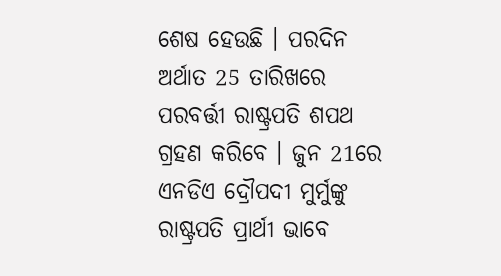ଶେଷ ହେଉଛି । ପରଦିନ ଅର୍ଥାତ 25 ତାରିଖରେ ପରବର୍ତ୍ତୀ ରାଷ୍ଟ୍ରପତି ଶପଥ ଗ୍ରହଣ କରିବେ । ଜୁନ 21ରେ ଏନଡିଏ ଦ୍ରୌପଦୀ ମୁର୍ମୁଙ୍କୁ ରାଷ୍ଟ୍ରପତି ପ୍ରାର୍ଥୀ ଭାବେ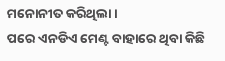ମନୋନୀତ କରିଥିଲା ।
ପରେ ଏନଡିଏ ମେଣ୍ଟ ବାହାରେ ଥିବା କିଛି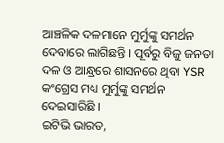ଆଞ୍ଚଳିକ ଦଳମାନେ ମୁର୍ମୁଙ୍କୁ ସମର୍ଥନ ଦେବାରେ ଲାଗିଛନ୍ତି । ପୂର୍ବରୁ ବିଜୁ ଜନତା ଦଳ ଓ ଆନ୍ଧ୍ରରେ ଶାସନରେ ଥିବା YSR କଂଗ୍ରେସ ମଧ୍ୟ ମୁର୍ମୁଙ୍କୁ ସମର୍ଥନ ଦେଇସାରିଛି ।
ଇଟିଭି ଭାରତ,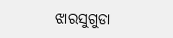ଝାରସୁଗୁଡା